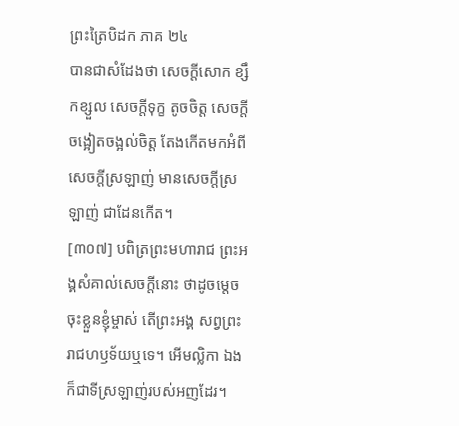ព្រះត្រៃបិដក ភាគ ២៤
បានជាសំដែងថា សេចក្តីសោក ខ្សឹកខ្សួល សេចក្តីទុក្ខ តូចចិត្ត សេចក្តីចង្អៀតចង្អល់ចិត្ត តែងកើតមកអំពីសេចក្តីស្រឡាញ់ មានសេចក្តីស្រឡាញ់ ជាដែនកើត។
[៣០៧] បពិត្រព្រះមហារាជ ព្រះអង្គសំគាល់សេចក្តីនោះ ថាដូចម្តេច ចុះខ្លួនខ្ញុំម្ចាស់ តើព្រះអង្គ សព្វព្រះរាជហឫទ័យឬទេ។ អើមល្លិកា ឯងក៏ជាទីស្រឡាញ់របស់អញដែរ។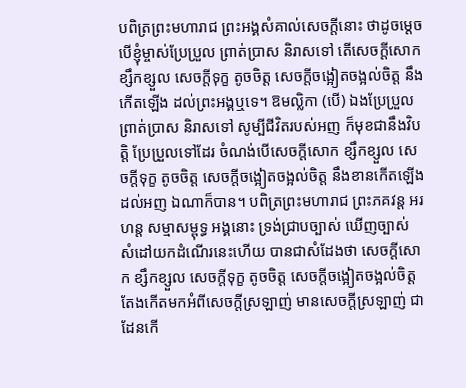បពិត្រព្រះមហារាជ ព្រះអង្គសំគាល់សេចក្តីនោះ ថាដូចម្តេច បើខ្ញុំម្ចាស់ប្រែប្រួល ព្រាត់ប្រាស និរាសទៅ តើសេចក្តីសោក ខ្សឹកខ្សួល សេចក្តីទុក្ខ តូចចិត្ត សេចក្តីចង្អៀតចង្អល់ចិត្ត នឹងកើតឡើង ដល់ព្រះអង្គឬទេ។ ឱមល្លិកា (បើ) ឯងប្រែប្រួល ព្រាត់ប្រាស និរាសទៅ សូម្បីជីវិតរបស់អញ ក៏មុខជានឹងវិបត្តិ ប្រែប្រួលទៅដែរ ចំណង់បើសេចក្តីសោក ខ្សឹកខ្សួល សេចក្តីទុក្ខ តូចចិត្ត សេចក្តីចង្អៀតចង្អល់ចិត្ត នឹងខានកើតឡើងដល់អញ ឯណាក៏បាន។ បពិត្រព្រះមហារាជ ព្រះភគវន្ត អរហន្ត សម្មាសម្ពុទ្ធ អង្គនោះ ទ្រង់ជ្រាបច្បាស់ ឃើញច្បាស់ សំដៅយកដំណើរនេះហើយ បានជាសំដែងថា សេចក្តីសោក ខ្សឹកខ្សួល សេចក្តីទុក្ខ តូចចិត្ត សេចក្តីចង្អៀតចង្អល់ចិត្ត តែងកើតមកអំពីសេចក្តីស្រឡាញ់ មានសេចក្តីស្រឡាញ់ ជាដែនកើ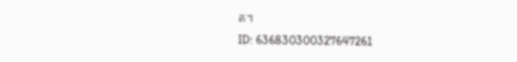ត។
ID: 636830300327647261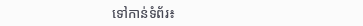ទៅកាន់ទំព័រ៖